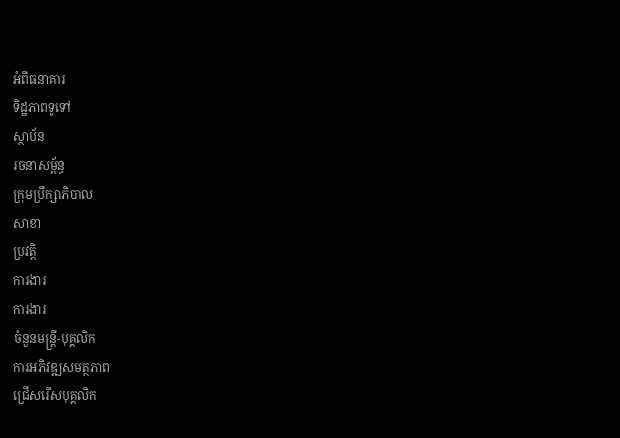អំពីធនាគារ
ទិដ្ឋភាពទូទៅ
ស្ថាប័ន
រចនាសម្ព័ន្ធ
ក្រុមប្រឹក្សាភិបាល
សាខា
ប្រវត្តិ
ការងារ
ការងារ
ចំនួនមន្ត្រី-បុគ្គលិក
ការអភិវឌ្ឍសមត្ថភាព
ជ្រើសរើសបុគ្គលិក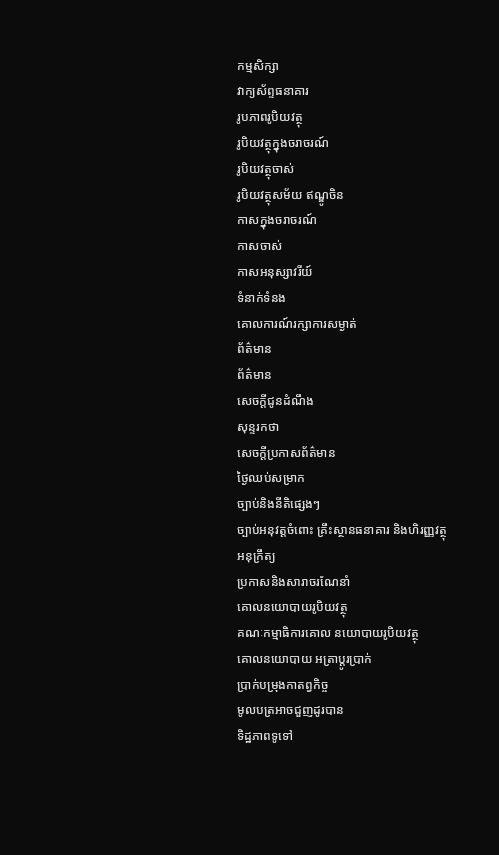កម្មសិក្សា
វាក្យស័ព្ទធនាគារ
រូបភាពរូបិយវត្ថុ
រូបិយវត្ថុក្នុងចរាចរណ៍
រូបិយវត្ថុចាស់
រូបិយវត្ថុសម័យ ឥណ្ឌូចិន
កាសក្នុងចរាចរណ៍
កាសចាស់
កាសអនុស្សាវរីយ៍
ទំនាក់ទំនង
គោលការណ៍រក្សាការសម្ងាត់
ព័ត៌មាន
ព័ត៌មាន
សេចក្តីជូនដំណឹង
សុន្ទរកថា
សេចក្តីប្រកាសព័ត៌មាន
ថ្ងៃឈប់សម្រាក
ច្បាប់និងនីតិផ្សេងៗ
ច្បាប់អនុវត្តចំពោះ គ្រឹះស្ថានធនាគារ និងហិរញ្ញវត្ថុ
អនុក្រឹត្យ
ប្រកាសនិងសារាចរណែនាំ
គោលនយោបាយរូបិយវត្ថុ
គណៈកម្មាធិការគោល នយោបាយរូបិយវត្ថុ
គោលនយោបាយ អត្រាប្តូរប្រាក់
ប្រាក់បម្រុងកាតព្វកិច្ច
មូលបត្រអាចជួញដូរបាន
ទិដ្ឋភាពទូទៅ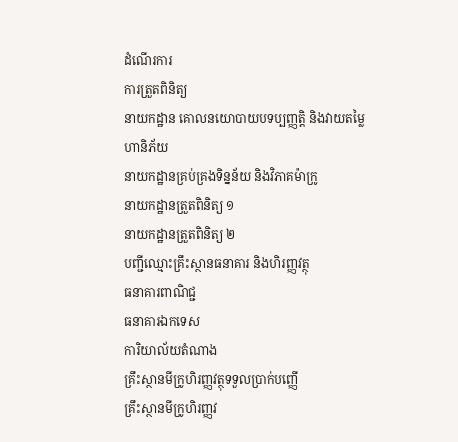ដំណើរការ
ការត្រួតពិនិត្យ
នាយកដ្ឋាន គោលនយោបាយបទប្បញ្ញត្តិ និងវាយតម្លៃហានិភ័យ
នាយកដ្ឋានគ្រប់គ្រងទិន្នន័យ និងវិភាគម៉ាក្រូ
នាយកដ្ឋានត្រួតពិនិត្យ ១
នាយកដ្ឋានត្រួតពិនិត្យ ២
បញ្ជីឈ្មោះគ្រឹះស្ថានធនាគារ និងហិរញ្ញវត្ថុ
ធនាគារពាណិជ្ជ
ធនាគារឯកទេស
ការិយាល័យតំណាង
គ្រឹះស្ថានមីក្រូហិរញ្ញវត្ថុទទួលប្រាក់បញ្ញើ
គ្រឹះស្ថានមីក្រូហិរញ្ញវ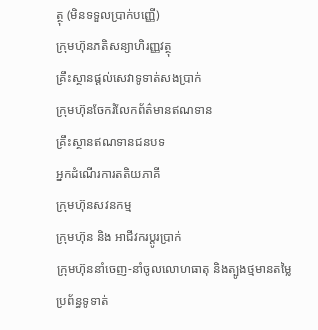ត្ថុ (មិនទទួលប្រាក់បញ្ញើ)
ក្រុមហ៊ុនភតិសន្យាហិរញ្ញវត្ថុ
គ្រឹះស្ថានផ្ដល់សេវាទូទាត់សងប្រាក់
ក្រុមហ៊ុនចែករំលែកព័ត៌មានឥណទាន
គ្រឹះស្ថានឥណទានជនបទ
អ្នកដំណើរការតតិយភាគី
ក្រុមហ៊ុនសវនកម្ម
ក្រុមហ៊ុន និង អាជីវករប្តូរប្រាក់
ក្រុមហ៊ុននាំចេញ-នាំចូលលោហធាតុ និងត្បូងថ្មមានតម្លៃ
ប្រព័ន្ធទូទាត់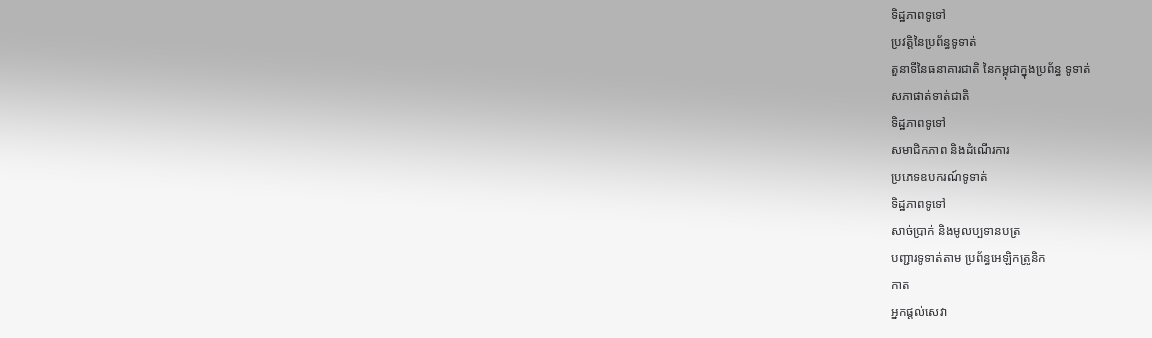ទិដ្ឋភាពទូទៅ
ប្រវត្តិនៃប្រព័ន្ធទូទាត់
តួនាទីនៃធនាគារជាតិ នៃកម្ពុជាក្នុងប្រព័ន្ធ ទូទាត់
សភាផាត់ទាត់ជាតិ
ទិដ្ឋភាពទូទៅ
សមាជិកភាព និងដំណើរការ
ប្រភេទឧបករណ៍ទូទាត់
ទិដ្ឋភាពទូទៅ
សាច់ប្រាក់ និងមូលប្បទានបត្រ
បញ្ជារទូទាត់តាម ប្រព័ន្ធអេឡិកត្រូនិក
កាត
អ្នកផ្តល់សេវា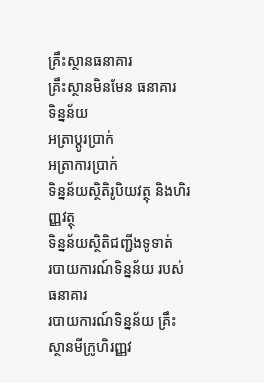គ្រឹះស្ថានធនាគារ
គ្រឹះស្ថានមិនមែន ធនាគារ
ទិន្នន័យ
អត្រាប្តូរបា្រក់
អត្រាការប្រាក់
ទិន្នន័យស្ថិតិរូបិយវត្ថុ និងហិរញ្ញវត្ថុ
ទិន្នន័យស្ថិតិជញ្ជីងទូទាត់
របាយការណ៍ទិន្នន័យ របស់ធនាគារ
របាយការណ៍ទិន្នន័យ គ្រឹះស្ថានមីក្រូហិរញ្ញវ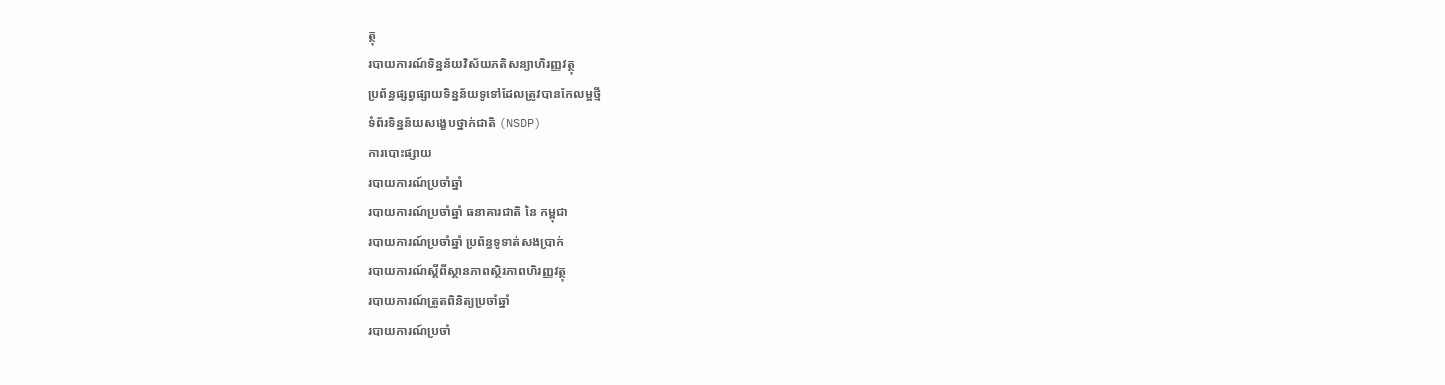ត្ថុ
របាយការណ៍ទិន្នន័យវិស័យភតិសន្យាហិរញ្ញវត្ថុ
ប្រព័ន្ធផ្សព្វផ្សាយទិន្នន័យទូទៅដែលត្រូវបានកែលម្អថ្មី
ទំព័រទិន្នន័យសង្ខេបថ្នាក់ជាតិ (NSDP)
ការបោះផ្សាយ
របាយការណ៍ប្រចាំឆ្នាំ
របាយការណ៍ប្រចាំឆ្នាំ ធនាគារជាតិ នៃ កម្ពុជា
របាយការណ៍ប្រចាំឆ្នាំ ប្រព័ន្ធទូទាត់សងប្រាក់
របាយការណ៍ស្តីពីស្ថានភាពស្ថិរភាពហិរញ្ញវត្ថុ
របាយការណ៍ត្រួតពិនិត្យប្រចាំឆ្នាំ
របាយការណ៍ប្រចាំ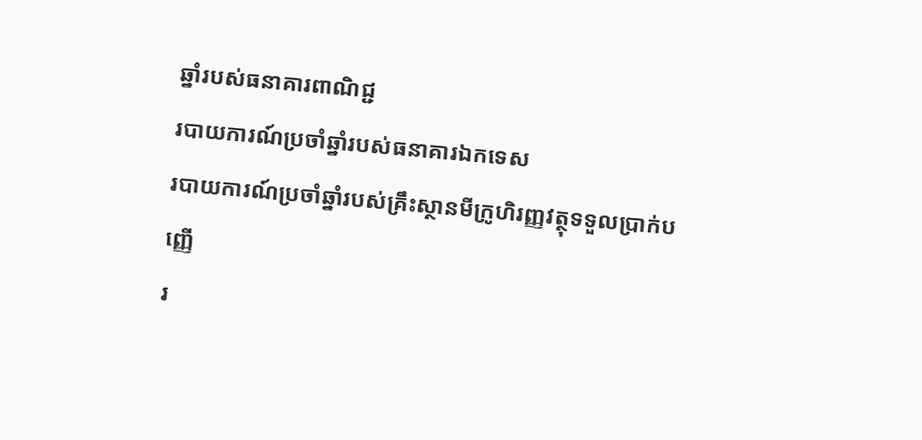ឆ្នាំរបស់ធនាគារពាណិជ្ជ
របាយការណ៍ប្រចាំឆ្នាំរបស់ធនាគារឯកទេស
របាយការណ៍ប្រចាំឆ្នាំរបស់គ្រឹះស្ថានមីក្រូហិរញ្ញវត្ថុទទួលប្រាក់បញ្ញើ
រ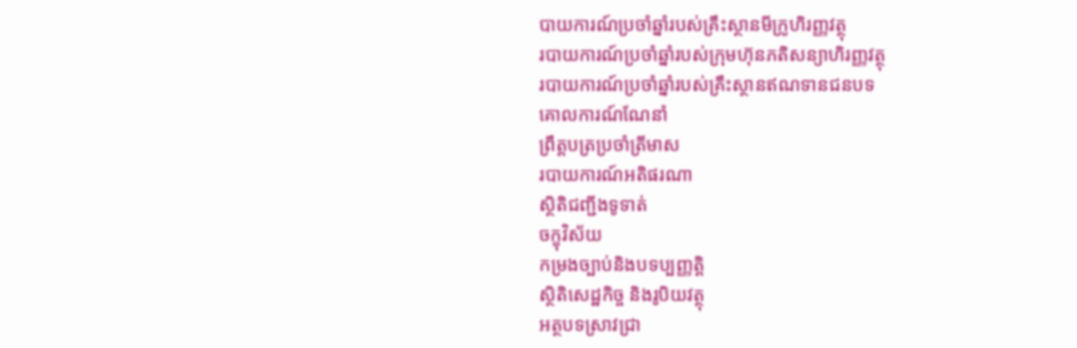បាយការណ៍ប្រចាំឆ្នាំរបស់គ្រឹះស្ថានមីក្រូហិរញ្ញវត្ថុ
របាយការណ៍ប្រចាំឆ្នាំរបស់ក្រុមហ៊ុនភតិសន្យាហិរញ្ញវត្ថុ
របាយការណ៍ប្រចាំឆ្នាំរបស់គ្រឹះស្ថានឥណទានជនបទ
គោលការណ៍ណែនាំ
ព្រឹត្តបត្រប្រចាំត្រីមាស
របាយការណ៍អតិផរណា
ស្ថិតិជញ្ជីងទូទាត់
ចក្ខុវិស័យ
កម្រងច្បាប់និងបទប្បញ្ញត្តិ
ស្ថិតិសេដ្ឋកិច្ច និងរូបិយវត្ថុ
អត្ថបទស្រាវជ្រា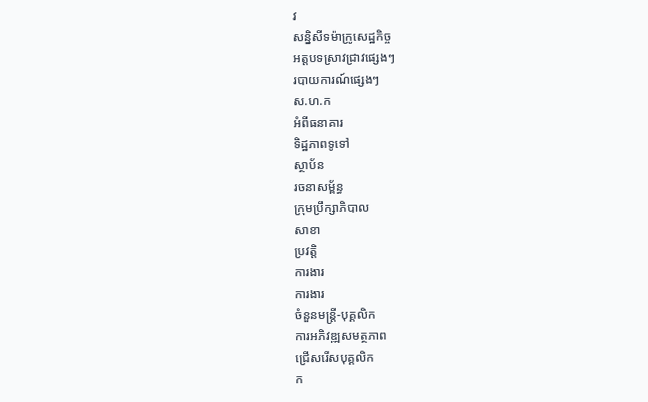វ
សន្និសីទម៉ាក្រូសេដ្ឋកិច្ច
អត្តបទស្រាវជ្រាវផ្សេងៗ
របាយការណ៍ផ្សេងៗ
ស.ហ.ក
អំពីធនាគារ
ទិដ្ឋភាពទូទៅ
ស្ថាប័ន
រចនាសម្ព័ន្ធ
ក្រុមប្រឹក្សាភិបាល
សាខា
ប្រវត្តិ
ការងារ
ការងារ
ចំនួនមន្ត្រី-បុគ្គលិក
ការអភិវឌ្ឍសមត្ថភាព
ជ្រើសរើសបុគ្គលិក
ក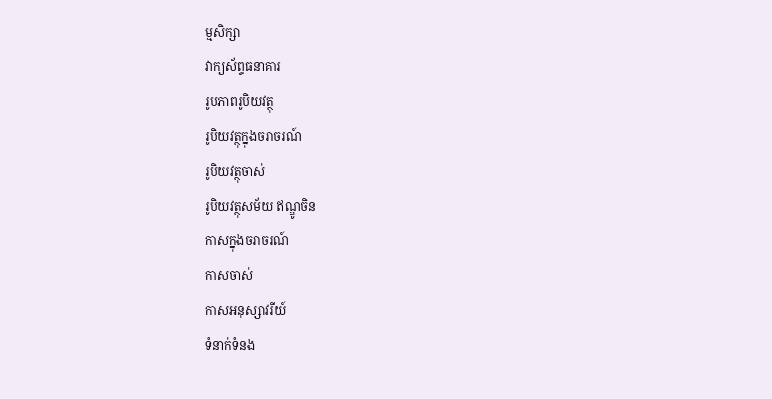ម្មសិក្សា
វាក្យស័ព្ទធនាគារ
រូបភាពរូបិយវត្ថុ
រូបិយវត្ថុក្នុងចរាចរណ៍
រូបិយវត្ថុចាស់
រូបិយវត្ថុសម័យ ឥណ្ឌូចិន
កាសក្នុងចរាចរណ៍
កាសចាស់
កាសអនុស្សាវរីយ៍
ទំនាក់ទំនង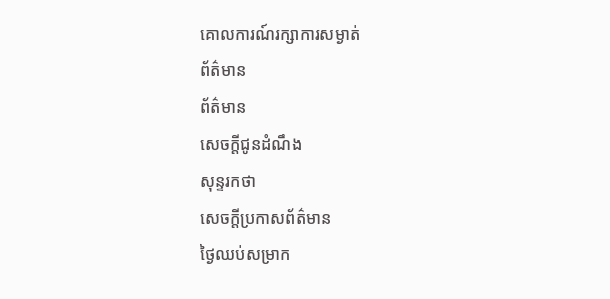គោលការណ៍រក្សាការសម្ងាត់
ព័ត៌មាន
ព័ត៌មាន
សេចក្តីជូនដំណឹង
សុន្ទរកថា
សេចក្តីប្រកាសព័ត៌មាន
ថ្ងៃឈប់សម្រាក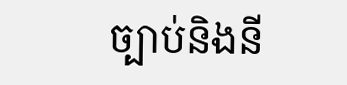ច្បាប់និងនី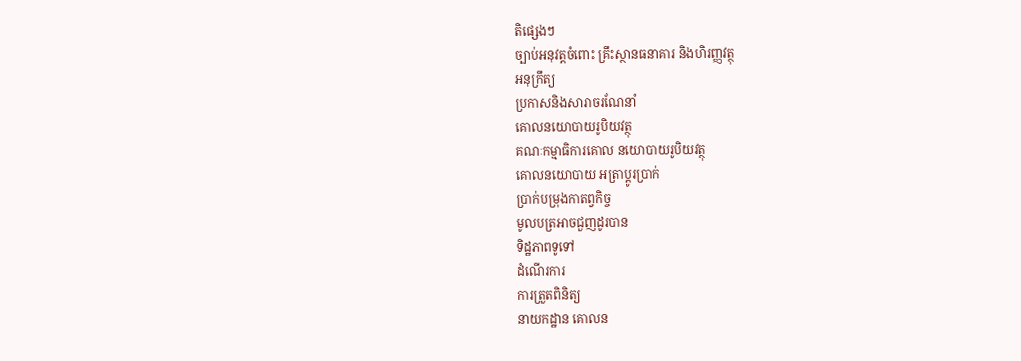តិផ្សេងៗ
ច្បាប់អនុវត្តចំពោះ គ្រឹះស្ថានធនាគារ និងហិរញ្ញវត្ថុ
អនុក្រឹត្យ
ប្រកាសនិងសារាចរណែនាំ
គោលនយោបាយរូបិយវត្ថុ
គណៈកម្មាធិការគោល នយោបាយរូបិយវត្ថុ
គោលនយោបាយ អត្រាប្តូរប្រាក់
ប្រាក់បម្រុងកាតព្វកិច្ច
មូលបត្រអាចជួញដូរបាន
ទិដ្ឋភាពទូទៅ
ដំណើរការ
ការត្រួតពិនិត្យ
នាយកដ្ឋាន គោលន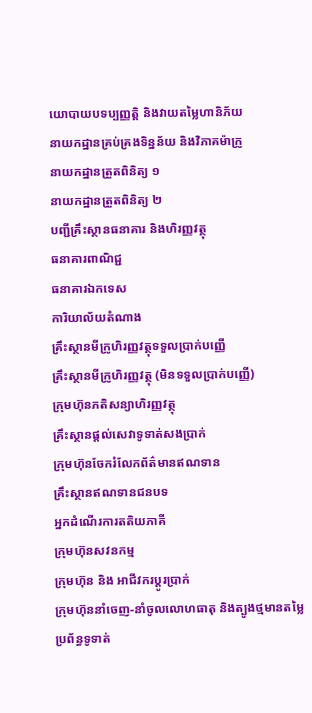យោបាយបទប្បញ្ញត្តិ និងវាយតម្លៃហានិភ័យ
នាយកដ្ឋានគ្រប់គ្រងទិន្នន័យ និងវិភាគម៉ាក្រូ
នាយកដ្ឋានត្រួតពិនិត្យ ១
នាយកដ្ឋានត្រួតពិនិត្យ ២
បញ្ជីគ្រឹះស្ថានធនាគារ និងហិរញ្ញវត្ថុ
ធនាគារពាណិជ្ជ
ធនាគារឯកទេស
ការិយាល័យតំណាង
គ្រឹះស្ថានមីក្រូហិរញ្ញវត្ថុទទួលប្រាក់បញ្ញើ
គ្រឹះស្ថានមីក្រូហិរញ្ញវត្ថុ (មិនទទួលប្រាក់បញ្ញើ)
ក្រុមហ៊ុនភតិសន្យាហិរញ្ញវត្ថុ
គ្រឹះស្ថានផ្ដល់សេវាទូទាត់សងប្រាក់
ក្រុមហ៊ុនចែករំលែកព័ត៌មានឥណទាន
គ្រឹះស្ថានឥណទានជនបទ
អ្នកដំណើរការតតិយភាគី
ក្រុមហ៊ុនសវនកម្ម
ក្រុមហ៊ុន និង អាជីវករប្តូរប្រាក់
ក្រុមហ៊ុននាំចេញ-នាំចូលលោហធាតុ និងត្បូងថ្មមានតម្លៃ
ប្រព័ន្ធទូទាត់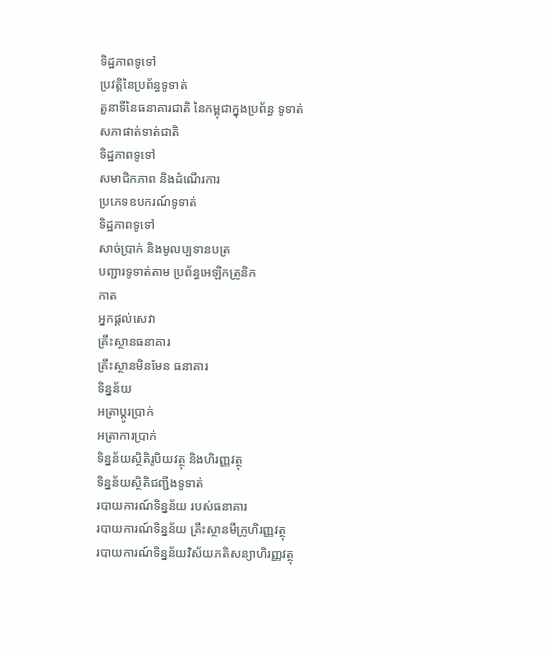ទិដ្ឋភាពទូទៅ
ប្រវត្តិនៃប្រព័ន្ធទូទាត់
តួនាទីនៃធនាគារជាតិ នៃកម្ពុជាក្នុងប្រព័ន្ធ ទូទាត់
សភាផាត់ទាត់ជាតិ
ទិដ្ឋភាពទូទៅ
សមាជិកភាព និងដំណើរការ
ប្រភេទឧបករណ៍ទូទាត់
ទិដ្ឋភាពទូទៅ
សាច់ប្រាក់ និងមូលប្បទានបត្រ
បញ្ជារទូទាត់តាម ប្រព័ន្ធអេឡិកត្រូនិក
កាត
អ្នកផ្តល់សេវា
គ្រឹះស្ថានធនាគារ
គ្រឹះស្ថានមិនមែន ធនាគារ
ទិន្នន័យ
អត្រាប្តូរបា្រក់
អត្រាការប្រាក់
ទិន្នន័យស្ថិតិរូបិយវត្ថុ និងហិរញ្ញវត្ថុ
ទិន្នន័យស្ថិតិជញ្ជីងទូទាត់
របាយការណ៍ទិន្នន័យ របស់ធនាគារ
របាយការណ៍ទិន្នន័យ គ្រឹះស្ថានមីក្រូហិរញ្ញវត្ថុ
របាយការណ៍ទិន្នន័យវិស័យភតិសន្យាហិរញ្ញវត្ថុ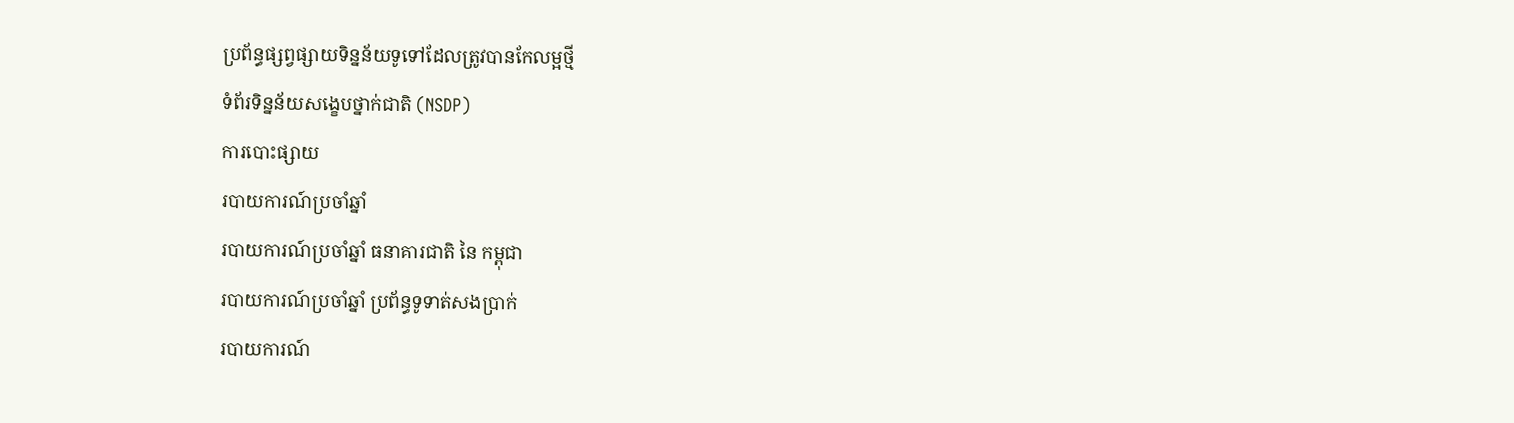ប្រព័ន្ធផ្សព្វផ្សាយទិន្នន័យទូទៅដែលត្រូវបានកែលម្អថ្មី
ទំព័រទិន្នន័យសង្ខេបថ្នាក់ជាតិ (NSDP)
ការបោះផ្សាយ
របាយការណ៍ប្រចាំឆ្នាំ
របាយការណ៍ប្រចាំឆ្នាំ ធនាគារជាតិ នៃ កម្ពុជា
របាយការណ៍ប្រចាំឆ្នាំ ប្រព័ន្ធទូទាត់សងប្រាក់
របាយការណ៍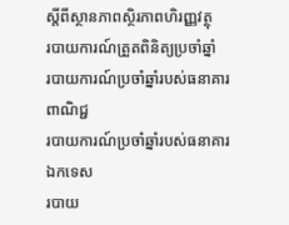ស្តីពីស្ថានភាពស្ថិរភាពហិរញ្ញវត្ថុ
របាយការណ៍ត្រួតពិនិត្យប្រចាំឆ្នាំ
របាយការណ៍ប្រចាំឆ្នាំរបស់ធនាគារពាណិជ្ជ
របាយការណ៍ប្រចាំឆ្នាំរបស់ធនាគារឯកទេស
របាយ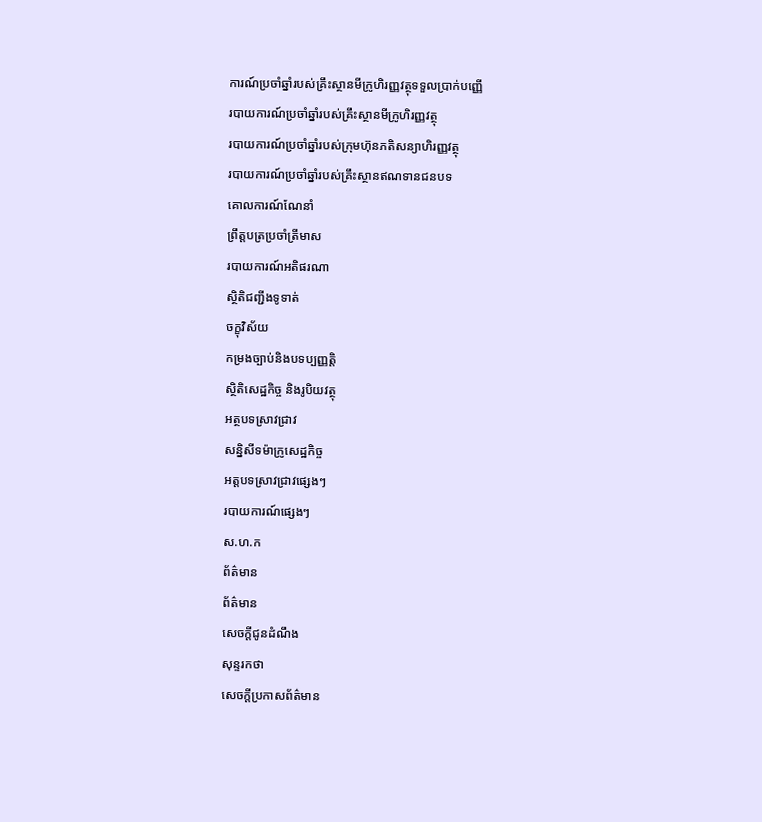ការណ៍ប្រចាំឆ្នាំរបស់គ្រឹះស្ថានមីក្រូហិរញ្ញវត្ថុទទួលប្រាក់បញ្ញើ
របាយការណ៍ប្រចាំឆ្នាំរបស់គ្រឹះស្ថានមីក្រូហិរញ្ញវត្ថុ
របាយការណ៍ប្រចាំឆ្នាំរបស់ក្រុមហ៊ុនភតិសន្យាហិរញ្ញវត្ថុ
របាយការណ៍ប្រចាំឆ្នាំរបស់គ្រឹះស្ថានឥណទានជនបទ
គោលការណ៍ណែនាំ
ព្រឹត្តបត្រប្រចាំត្រីមាស
របាយការណ៍អតិផរណា
ស្ថិតិជញ្ជីងទូទាត់
ចក្ខុវិស័យ
កម្រងច្បាប់និងបទប្បញ្ញត្តិ
ស្ថិតិសេដ្ឋកិច្ច និងរូបិយវត្ថុ
អត្ថបទស្រាវជ្រាវ
សន្និសីទម៉ាក្រូសេដ្ឋកិច្ច
អត្តបទស្រាវជ្រាវផ្សេងៗ
របាយការណ៍ផ្សេងៗ
ស.ហ.ក
ព័ត៌មាន
ព័ត៌មាន
សេចក្តីជូនដំណឹង
សុន្ទរកថា
សេចក្តីប្រកាសព័ត៌មាន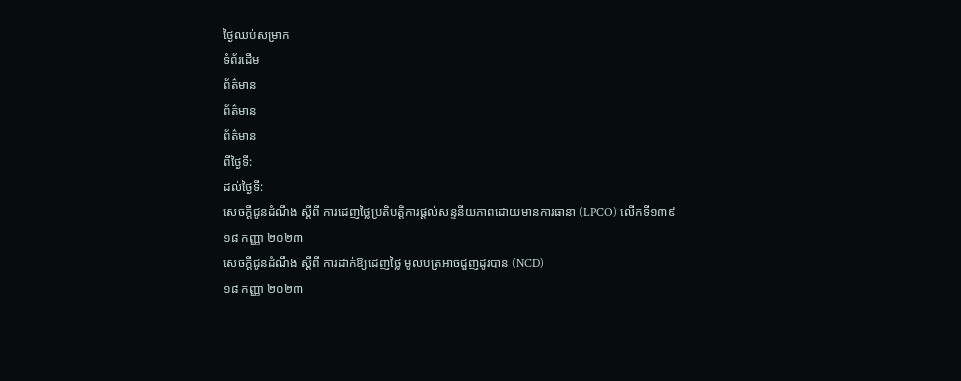ថ្ងៃឈប់សម្រាក
ទំព័រដើម
ព័ត៌មាន
ព័ត៌មាន
ព័ត៌មាន
ពីថ្ងៃទី:
ដល់ថ្ងៃទី:
សេចក្តីជូនដំណឹង ស្តីពី ការដេញថ្លៃប្រតិបត្តិការផ្តល់សន្ទនីយភាពដោយមានការធានា (LPCO) លើកទី១៣៩
១៨ កញ្ញា ២០២៣
សេចក្តីជូនដំណឹង ស្តីពី ការដាក់ឱ្យដេញថ្លៃ មូលបត្រអាចជួញដូរបាន (NCD)
១៨ កញ្ញា ២០២៣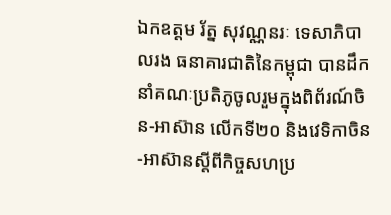ឯកឧត្ដម រ័ត្ន សុវណ្ណនរៈ ទេសាភិបាលរង ធនាគារជាតិនៃកម្ពុជា បានដឹកនាំគណៈប្រតិភូចូលរួមក្នុងពិព័រណ៍ចិន-អាស៊ាន លើកទី២០ និងវេទិកាចិន-អាស៊ានស្តីពីកិច្ចសហប្រ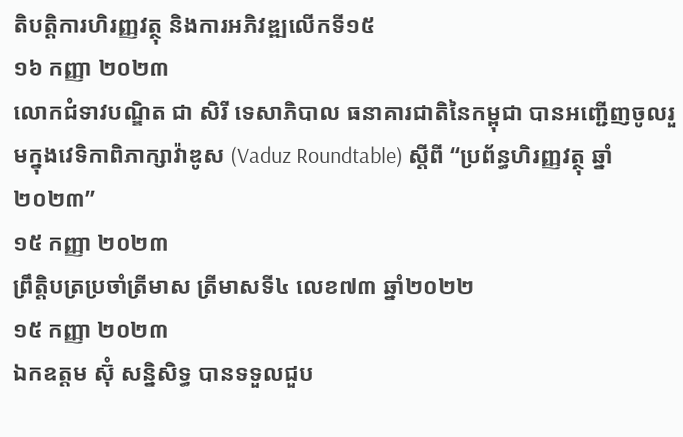តិបត្ដិការហិរញ្ញវត្ថុ និងការអភិវឌ្ឍលើកទី១៥
១៦ កញ្ញា ២០២៣
លោកជំទាវបណ្ឌិត ជា សិរី ទេសាភិបាល ធនាគារជាតិនៃកម្ពុជា បានអញ្ជើញចូលរួមក្នុងវេទិកាពិភាក្សាវ៉ាឌូស (Vaduz Roundtable) ស្តីពី “ប្រព័ន្ធហិរញ្ញវត្ថុ ឆ្នាំ២០២៣”
១៥ កញ្ញា ២០២៣
ព្រឹត្តិបត្រប្រចាំត្រីមាស ត្រីមាសទី៤ លេខ៧៣ ឆ្នាំ២០២២
១៥ កញ្ញា ២០២៣
ឯកឧត្តម ស៊ុំ សន្និសិទ្ធ បានទទួលជួប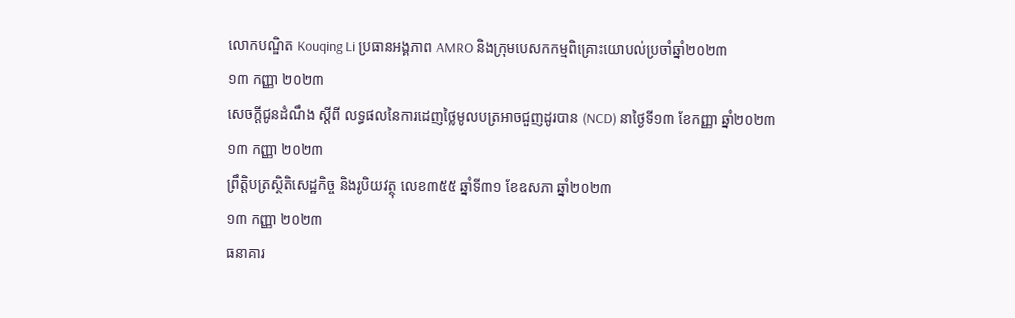លោកបណ្ឌិត Kouqing Li ប្រធានអង្គភាព AMRO និងក្រុមបេសកកម្មពិគ្រោះយោបល់ប្រចាំឆ្នាំ២០២៣
១៣ កញ្ញា ២០២៣
សេចក្តីជូនដំណឹង ស្តីពី លទ្ធផលនៃការដេញថ្លៃមូលបត្រអាចជួញដូរបាន (NCD) នាថ្ងៃទី១៣ ខែកញ្ញា ឆ្នាំ២០២៣
១៣ កញ្ញា ២០២៣
ព្រឹត្តិបត្រស្ថិតិសេដ្ឋកិច្ច និងរូបិយវត្ថុ លេខ៣៥៥ ឆ្នាំទី៣១ ខែឧសភា ឆ្នាំ២០២៣
១៣ កញ្ញា ២០២៣
ធនាគារ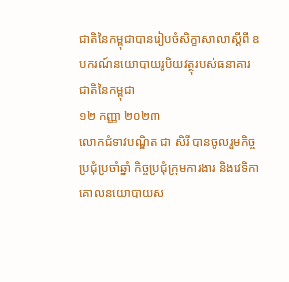ជាតិនៃកម្ពុជាបានរៀបចំសិក្ខាសាលាស្តីពី ឧបករណ៍នយោបាយរូបិយវត្ថុរបស់ធនាគារជាតិនៃកម្ពុជា
១២ កញ្ញា ២០២៣
លោកជំទាវបណ្ឌិត ជា សិរី បានចូលរួមកិច្ចប្រជុំប្រចាំឆ្នាំ កិច្ចប្រជុំក្រុមការងារ និងវេទិកាគោលនយោបាយស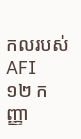កលរបស់ AFI
១២ កញ្ញា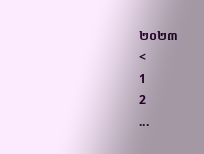២០២៣
<
1
2
...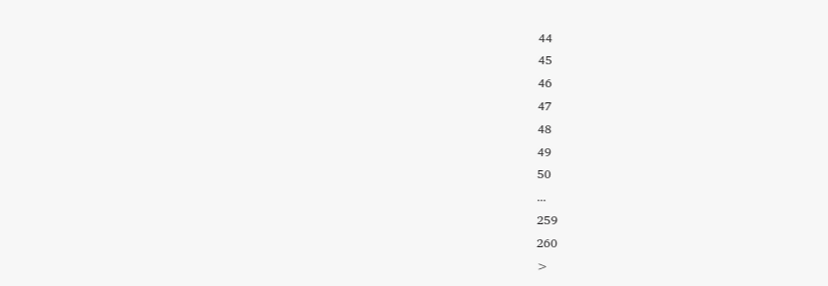44
45
46
47
48
49
50
...
259
260
>